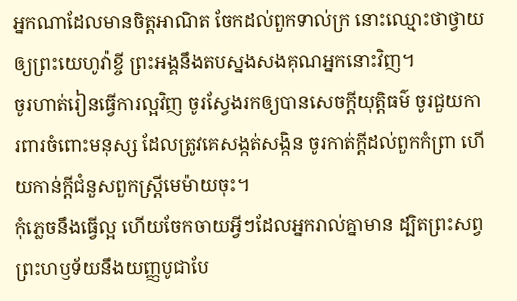អ្នកណាដែលមានចិត្តអាណិត ចែកដល់ពួកទាល់ក្រ នោះឈ្មោះថាថ្វាយឲ្យព្រះយេហូវ៉ាខ្ចី ព្រះអង្គនឹងតបស្នងសងគុណអ្នកនោះវិញ។
ចូរហាត់រៀនធ្វើការល្អវិញ ចូរស្វែងរកឲ្យបានសេចក្ដីយុត្តិធម៌ ចូរជួយការពារចំពោះមនុស្ស ដែលត្រូវគេសង្កត់សង្កិន ចូរកាត់ក្តីដល់ពួកកំព្រា ហើយកាន់ក្តីជំនួសពួកស្ត្រីមេម៉ាយចុះ។
កុំភ្លេចនឹងធ្វើល្អ ហើយចែកចាយអ្វីៗដែលអ្នករាល់គ្នាមាន ដ្បិតព្រះសព្វព្រះហឫទ័យនឹងយញ្ញបូជាបែ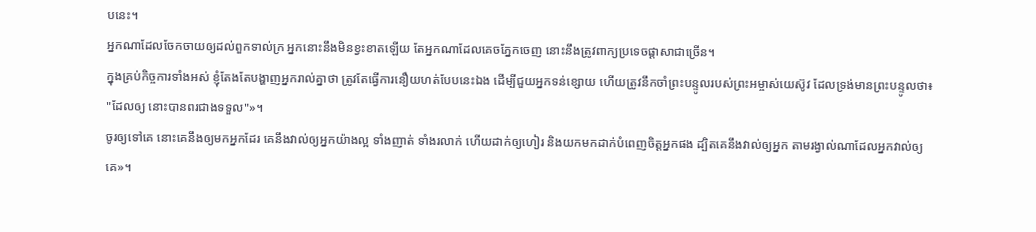បនេះ។
អ្នកណាដែលចែកចាយឲ្យដល់ពួកទាល់ក្រ អ្នកនោះនឹងមិនខ្វះខាតឡើយ តែអ្នកណាដែលគេចភ្នែកចេញ នោះនឹងត្រូវពាក្យប្រទេចផ្ដាសាជាច្រើន។
ក្នុងគ្រប់កិច្ចការទាំងអស់ ខ្ញុំតែងតែបង្ហាញអ្នករាល់គ្នាថា ត្រូវតែធ្វើការនឿយហត់បែបនេះឯង ដើម្បីជួយអ្នកទន់ខ្សោយ ហើយត្រូវនឹកចាំព្រះបន្ទូលរបស់ព្រះអម្ចាស់យេស៊ូវ ដែលទ្រង់មានព្រះបន្ទូលថា៖ "ដែលឲ្យ នោះបានពរជាងទទួល"»។
ចូរឲ្យទៅគេ នោះគេនឹងឲ្យមកអ្នកដែរ គេនឹងវាល់ឲ្យអ្នកយ៉ាងល្អ ទាំងញាត់ ទាំងរលាក់ ហើយដាក់ឲ្យហៀរ និងយកមកដាក់បំពេញចិត្តអ្នកផង ដ្បិតគេនឹងវាល់ឲ្យអ្នក តាមរង្វាល់ណាដែលអ្នកវាល់ឲ្យគេ»។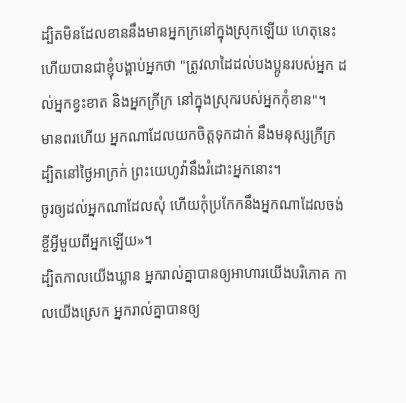ដ្បិតមិនដែលខាននឹងមានអ្នកក្រនៅក្នុងស្រុកឡើយ ហេតុនេះហើយបានជាខ្ញុំបង្គាប់អ្នកថា "ត្រូវលាដៃដល់បងប្អូនរបស់អ្នក ដល់អ្នកខ្វះខាត និងអ្នកក្រីក្រ នៅក្នុងស្រុករបស់អ្នកកុំខាន"។
មានពរហើយ អ្នកណាដែលយកចិត្តទុកដាក់ នឹងមនុស្សក្រីក្រ ដ្បិតនៅថ្ងៃអាក្រក់ ព្រះយេហូវ៉ានឹងរំដោះអ្នកនោះ។
ចូរឲ្យដល់អ្នកណាដែលសុំ ហើយកុំប្រកែកនឹងអ្នកណាដែលចង់ខ្ចីអ្វីមួយពីអ្នកឡើយ»។
ដ្បិតកាលយើងឃ្លាន អ្នករាល់គ្នាបានឲ្យអាហារយើងបរិភោគ កាលយើងស្រេក អ្នករាល់គ្នាបានឲ្យ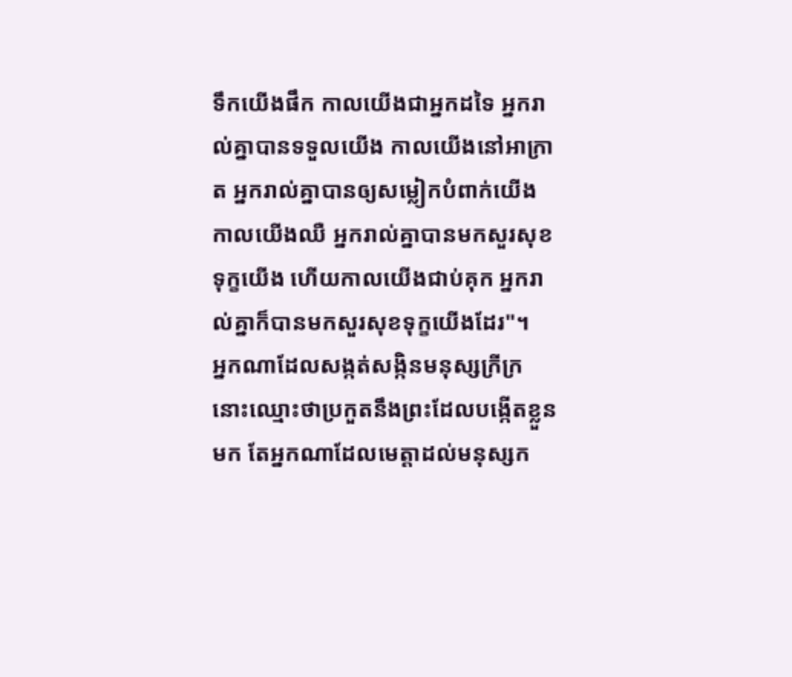ទឹកយើងផឹក កាលយើងជាអ្នកដទៃ អ្នករាល់គ្នាបានទទួលយើង កាលយើងនៅអាក្រាត អ្នករាល់គ្នាបានឲ្យសម្លៀកបំពាក់យើង កាលយើងឈឺ អ្នករាល់គ្នាបានមកសួរសុខទុក្ខយើង ហើយកាលយើងជាប់គុក អ្នករាល់គ្នាក៏បានមកសួរសុខទុក្ខយើងដែរ"។
អ្នកណាដែលសង្កត់សង្កិនមនុស្សក្រីក្រ នោះឈ្មោះថាប្រកួតនឹងព្រះដែលបង្កើតខ្លួនមក តែអ្នកណាដែលមេត្តាដល់មនុស្សក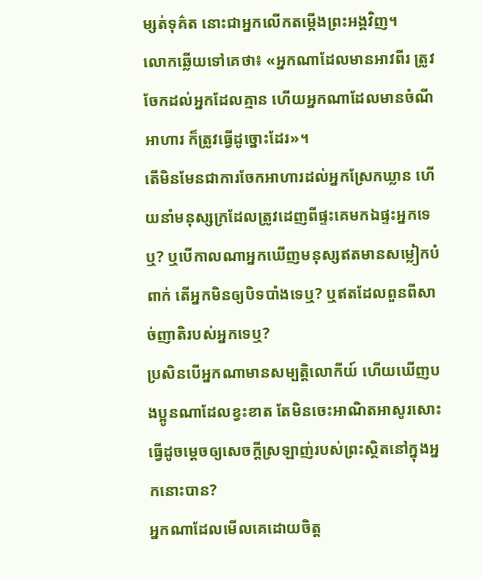ម្សត់ទុគ៌ត នោះជាអ្នកលើកតម្កើងព្រះអង្គវិញ។
លោកឆ្លើយទៅគេថា៖ «អ្នកណាដែលមានអាវពីរ ត្រូវចែកដល់អ្នកដែលគ្មាន ហើយអ្នកណាដែលមានចំណីអាហារ ក៏ត្រូវធ្វើដូច្នោះដែរ»។
តើមិនមែនជាការចែកអាហារដល់អ្នកស្រែកឃ្លាន ហើយនាំមនុស្សក្រដែលត្រូវដេញពីផ្ទះគេមកឯផ្ទះអ្នកទេឬ? ឬបើកាលណាអ្នកឃើញមនុស្សឥតមានសម្លៀកបំពាក់ តើអ្នកមិនឲ្យបិទបាំងទេឬ? ឬឥតដែលពួនពីសាច់ញាតិរបស់អ្នកទេឬ?
ប្រសិនបើអ្នកណាមានសម្បត្តិលោកីយ៍ ហើយឃើញបងប្អូនណាដែលខ្វះខាត តែមិនចេះអាណិតអាសូរសោះ ធ្វើដូចម្តេចឲ្យសេចក្ដីស្រឡាញ់របស់ព្រះស្ថិតនៅក្នុងអ្នកនោះបាន?
អ្នកណាដែលមើលគេដោយចិត្ត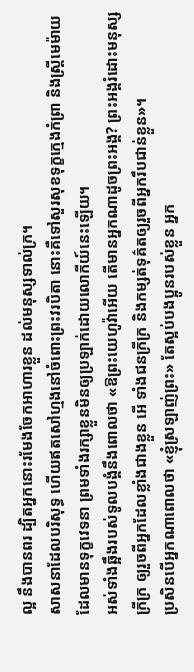ល្អ នឹងបានពរ ដ្បិតអ្នកនោះរមែងចែកអាហារខ្លួន ដល់មនុស្សទាល់ក្រ។
សាសនាដែលបរិសុទ្ធ ហើយឥតសៅហ្មងនៅចំពោះព្រះវរបិតា នោះគឺទៅសួរសុខទុក្ខក្មេងកំព្រា និងស្ត្រីមេម៉ាយដែលមានទុក្ខវេទនា ព្រមទាំងរក្សាខ្លួនមិនឲ្យប្រឡាក់ដោយលោកីយ៍នេះឡើយ។
អស់ទាំងឆ្អឹងរបស់ទូលបង្គំនឹងពោលថា «ឱព្រះយេហូវ៉ាអើយ តើមានអ្នកណាដូចព្រះអង្គ? ព្រះអង្គរំដោះមនុស្សក្រីក្រ ឲ្យរួចពីអ្នកដែលខ្លាំងជាងខ្លួន អើ ទាំងជនក្រីក្រ និងកម្សត់ទុគ៌តឲ្យរួចពីអ្នករឹបជាន់ខ្លួន»។
ប្រសិនបើអ្នកណាពោលថា «ខ្ញុំស្រឡាញ់ព្រះ» តែស្អប់បងប្អូនរបស់ខ្លួន អ្នក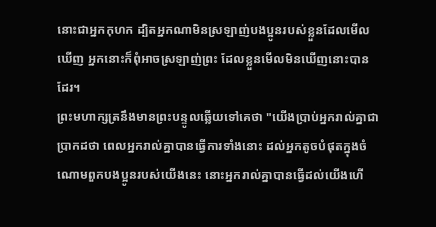នោះជាអ្នកកុហក ដ្បិតអ្នកណាមិនស្រឡាញ់បងប្អូនរបស់ខ្លួនដែលមើលឃើញ អ្នកនោះក៏ពុំអាចស្រឡាញ់ព្រះ ដែលខ្លួនមើលមិនឃើញនោះបានដែរ។
ព្រះមហាក្សត្រនឹងមានព្រះបន្ទូលឆ្លើយទៅគេថា "យើងប្រាប់អ្នករាល់គ្នាជាប្រាកដថា ពេលអ្នករាល់គ្នាបានធ្វើការទាំងនោះ ដល់អ្នកតូចបំផុតក្នុងចំណោមពួកបងប្អូនរបស់យើងនេះ នោះអ្នករាល់គ្នាបានធ្វើដល់យើងហើ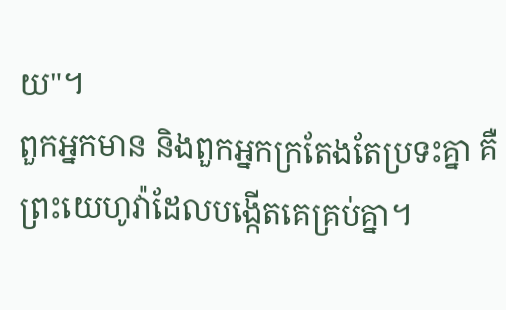យ"។
ពួកអ្នកមាន និងពួកអ្នកក្រតែងតែប្រទះគ្នា គឺព្រះយេហូវ៉ាដែលបង្កើតគេគ្រប់គ្នា។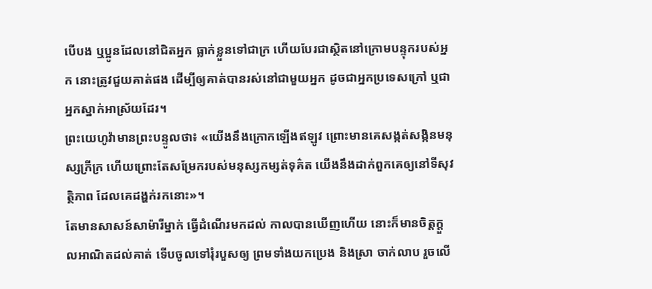បើបង ឬប្អូនដែលនៅជិតអ្នក ធ្លាក់ខ្លួនទៅជាក្រ ហើយបែរជាស្ថិតនៅក្រោមបន្ទុករបស់អ្នក នោះត្រូវជួយគាត់ផង ដើម្បីឲ្យគាត់បានរស់នៅជាមួយអ្នក ដូចជាអ្នកប្រទេសក្រៅ ឬជាអ្នកស្នាក់អាស្រ័យដែរ។
ព្រះយេហូវ៉ាមានព្រះបន្ទូលថា៖ «យើងនឹងក្រោកឡើងឥឡូវ ព្រោះមានគេសង្កត់សង្កិនមនុស្សក្រីក្រ ហើយព្រោះតែសម្រែករបស់មនុស្សកម្សត់ទុគ៌ត យើងនឹងដាក់ពួកគេឲ្យនៅទីសុវត្ថិភាព ដែលគេដង្ហក់រកនោះ»។
តែមានសាសន៍សាម៉ារីម្នាក់ ធ្វើដំណើរមកដល់ កាលបានឃើញហើយ នោះក៏មានចិត្តក្តួលអាណិតដល់គាត់ ទើបចូលទៅរុំរបួសឲ្យ ព្រមទាំងយកប្រេង និងស្រា ចាក់លាប រួចលើ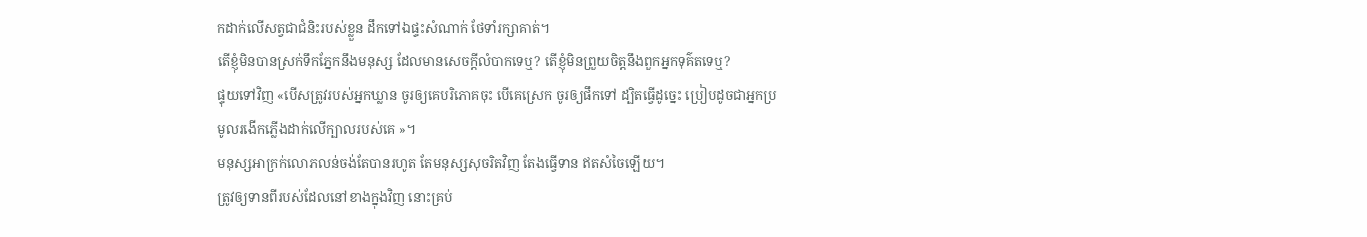កដាក់លើសត្វជាជំនិះរបស់ខ្លួន ដឹកទៅឯផ្ទះសំណាក់ ថែទាំរក្សាគាត់។
តើខ្ញុំមិនបានស្រក់ទឹកភ្នែកនឹងមនុស្ស ដែលមានសេចក្ដីលំបាកទេឬ? តើខ្ញុំមិនព្រួយចិត្តនឹងពួកអ្នកទុគ៌តទេឬ?
ផ្ទុយទៅវិញ «បើសត្រូវរបស់អ្នកឃ្លាន ចូរឲ្យគេបរិភោគចុះ បើគេស្រេក ចូរឲ្យផឹកទៅ ដ្បិតធ្វើដូច្នេះ ប្រៀបដូចជាអ្នកប្រមូលរងើកភ្លើងដាក់លើក្បាលរបស់គេ »។
មនុស្សអាក្រក់លោភលន់ចង់តែបានរហូត តែមនុស្សសុចរិតវិញ តែងធ្វើទាន ឥតសំចៃឡើយ។
ត្រូវឲ្យទានពីរបស់ដែលនៅខាងក្នុងវិញ នោះគ្រប់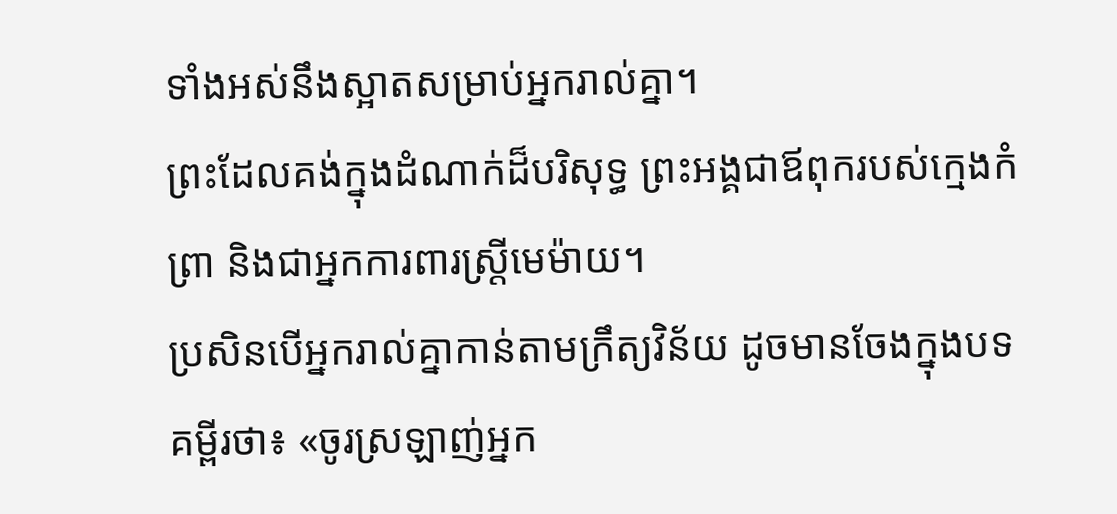ទាំងអស់នឹងស្អាតសម្រាប់អ្នករាល់គ្នា។
ព្រះដែលគង់ក្នុងដំណាក់ដ៏បរិសុទ្ធ ព្រះអង្គជាឪពុករបស់ក្មេងកំព្រា និងជាអ្នកការពារស្ត្រីមេម៉ាយ។
ប្រសិនបើអ្នករាល់គ្នាកាន់តាមក្រឹត្យវិន័យ ដូចមានចែងក្នុងបទគម្ពីរថា៖ «ចូរស្រឡាញ់អ្នក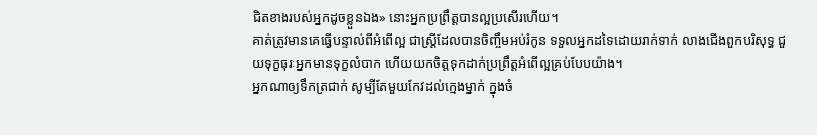ជិតខាងរបស់អ្នកដូចខ្លួនឯង» នោះអ្នកប្រព្រឹត្តបានល្អប្រសើរហើយ។
គាត់ត្រូវមានគេធ្វើបន្ទាល់ពីអំពើល្អ ជាស្ត្រីដែលបានចិញ្ចឹមអប់រំកូន ទទួលអ្នកដទៃដោយរាក់ទាក់ លាងជើងពួកបរិសុទ្ធ ជួយទុក្ខធុរៈអ្នកមានទុក្ខលំបាក ហើយយកចិត្តទុកដាក់ប្រព្រឹត្តអំពើល្អគ្រប់បែបយ៉ាង។
អ្នកណាឲ្យទឹកត្រជាក់ សូម្បីតែមួយកែវដល់ក្មេងម្នាក់ ក្នុងចំ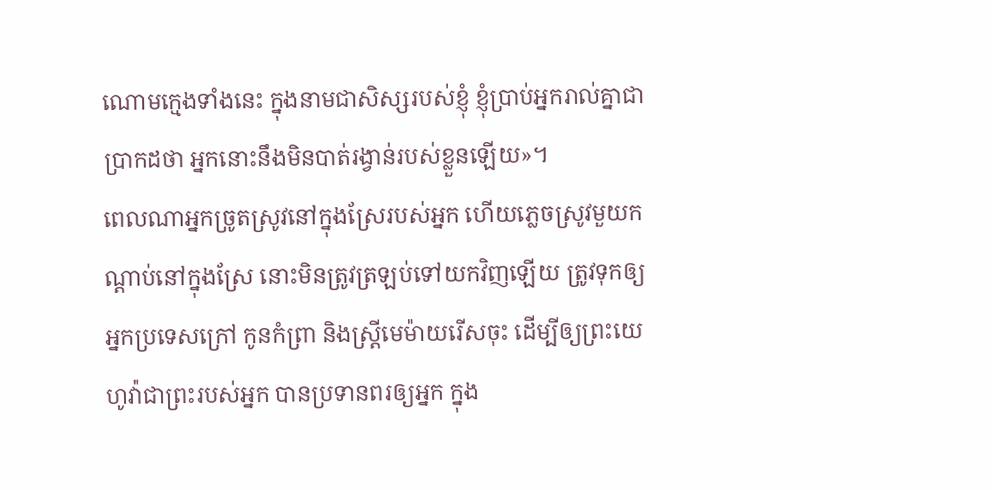ណោមក្មេងទាំងនេះ ក្នុងនាមជាសិស្សរបស់ខ្ញុំ ខ្ញុំប្រាប់អ្នករាល់គ្នាជាប្រាកដថា អ្នកនោះនឹងមិនបាត់រង្វាន់របស់ខ្លួនឡើយ»។
ពេលណាអ្នកច្រូតស្រូវនៅក្នុងស្រែរបស់អ្នក ហើយភ្លេចស្រូវមួយកណ្ដាប់នៅក្នុងស្រែ នោះមិនត្រូវត្រឡប់ទៅយកវិញឡើយ ត្រូវទុកឲ្យអ្នកប្រទេសក្រៅ កូនកំព្រា និងស្រ្ដីមេម៉ាយរើសចុះ ដើម្បីឲ្យព្រះយេហូវ៉ាជាព្រះរបស់អ្នក បានប្រទានពរឲ្យអ្នក ក្នុង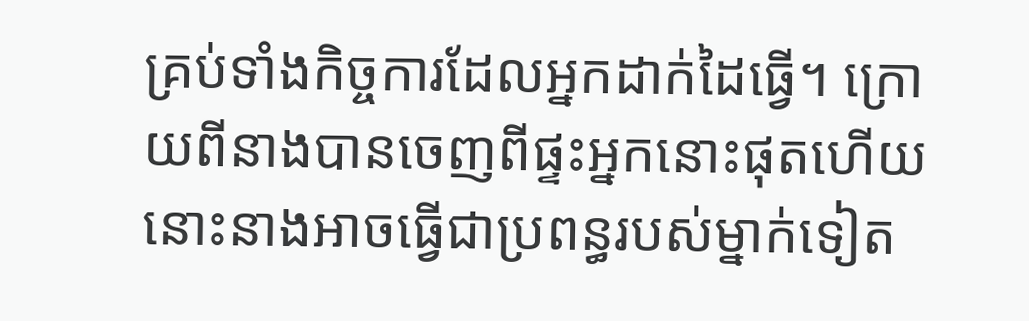គ្រប់ទាំងកិច្ចការដែលអ្នកដាក់ដៃធ្វើ។ ក្រោយពីនាងបានចេញពីផ្ទះអ្នកនោះផុតហើយ នោះនាងអាចធ្វើជាប្រពន្ធរបស់ម្នាក់ទៀត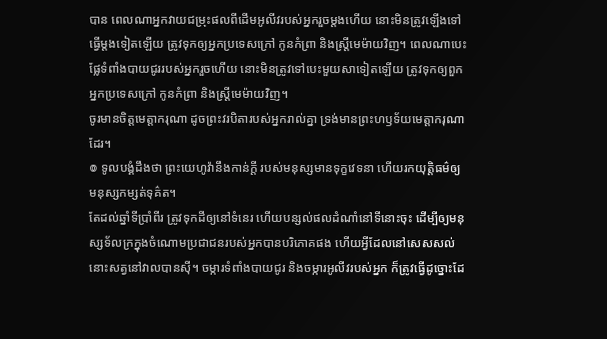បាន ពេលណាអ្នកវាយជម្រុះផលពីដើមអូលីវរបស់អ្នករួចម្តងហើយ នោះមិនត្រូវឡើងទៅធ្វើម្តងទៀតឡើយ ត្រូវទុកឲ្យអ្នកប្រទេសក្រៅ កូនកំព្រា និងស្រ្ដីមេម៉ាយវិញ។ ពេលណាបេះផ្លែទំពាំងបាយជូររបស់អ្នករួចហើយ នោះមិនត្រូវទៅបេះមួយសាទៀតឡើយ ត្រូវទុកឲ្យពួកអ្នកប្រទេសក្រៅ កូនកំព្រា និងស្រ្ដីមេម៉ាយវិញ។
ចូរមានចិត្តមេត្តាករុណា ដូចព្រះវរបិតារបស់អ្នករាល់គ្នា ទ្រង់មានព្រះហឫទ័យមេត្តាករុណាដែរ។
៙ ទូលបង្គំដឹងថា ព្រះយេហូវ៉ានឹងកាន់ក្ដី របស់មនុស្សមានទុក្ខវេទនា ហើយរកយុត្តិធម៌ឲ្យមនុស្សកម្សត់ទុគ៌ត។
តែដល់ឆ្នាំទីប្រាំពីរ ត្រូវទុកដីឲ្យនៅទំនេរ ហើយបន្សល់ផលដំណាំនៅទីនោះចុះ ដើម្បីឲ្យមនុស្សទ័លក្រក្នុងចំណោមប្រជាជនរបស់អ្នកបានបរិភោគផង ហើយអ្វីដែលនៅសេសសល់ នោះសត្វនៅវាលបានស៊ី។ ចម្ការទំពាំងបាយជូរ និងចម្ការអូលីវរបស់អ្នក ក៏ត្រូវធ្វើដូច្នោះដែ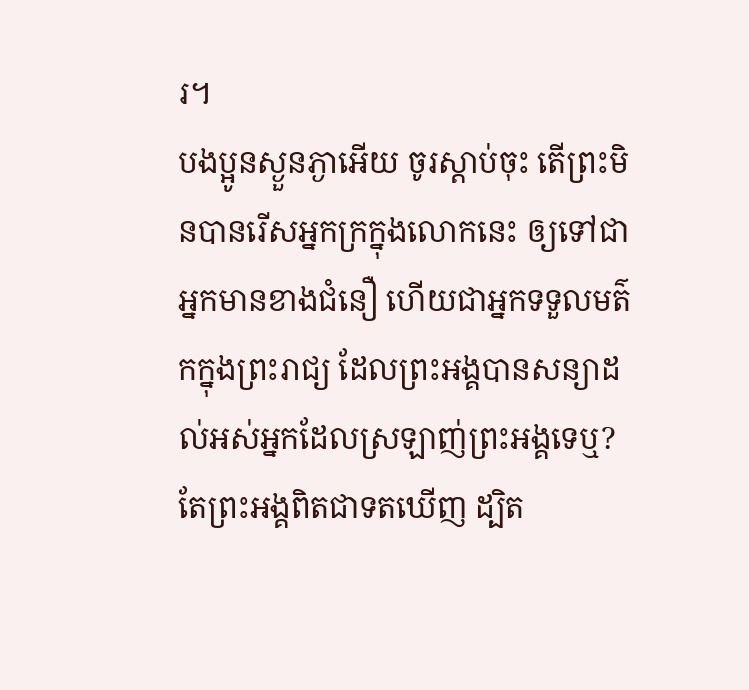រ។
បងប្អូនស្ងួនភ្ងាអើយ ចូរស្តាប់ចុះ តើព្រះមិនបានរើសអ្នកក្រក្នុងលោកនេះ ឲ្យទៅជាអ្នកមានខាងជំនឿ ហើយជាអ្នកទទួលមត៌កក្នុងព្រះរាជ្យ ដែលព្រះអង្គបានសន្យាដល់អស់អ្នកដែលស្រឡាញ់ព្រះអង្គទេឬ?
តែព្រះអង្គពិតជាទតឃើញ ដ្បិត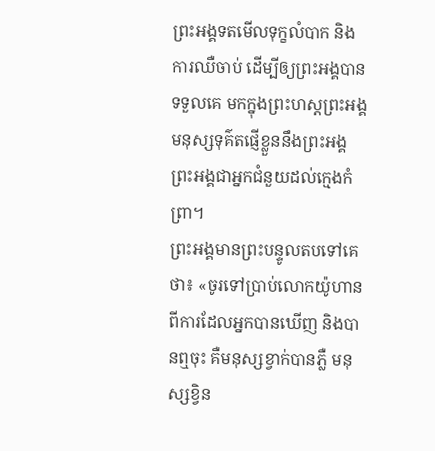ព្រះអង្គទតមើលទុក្ខលំបាក និងការឈឺចាប់ ដើម្បីឲ្យព្រះអង្គបានទទួលគេ មកក្នុងព្រះហស្តព្រះអង្គ មនុស្សទុគ៌តផ្ញើខ្លួននឹងព្រះអង្គ ព្រះអង្គជាអ្នកជំនួយដល់ក្មេងកំព្រា។
ព្រះអង្គមានព្រះបន្ទូលតបទៅគេថា៖ «ចូរទៅប្រាប់លោកយ៉ូហានពីការដែលអ្នកបានឃើញ និងបានឮចុះ គឺមនុស្សខ្វាក់បានភ្លឺ មនុស្សខ្វិន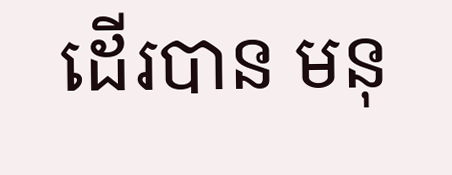ដើរបាន មនុ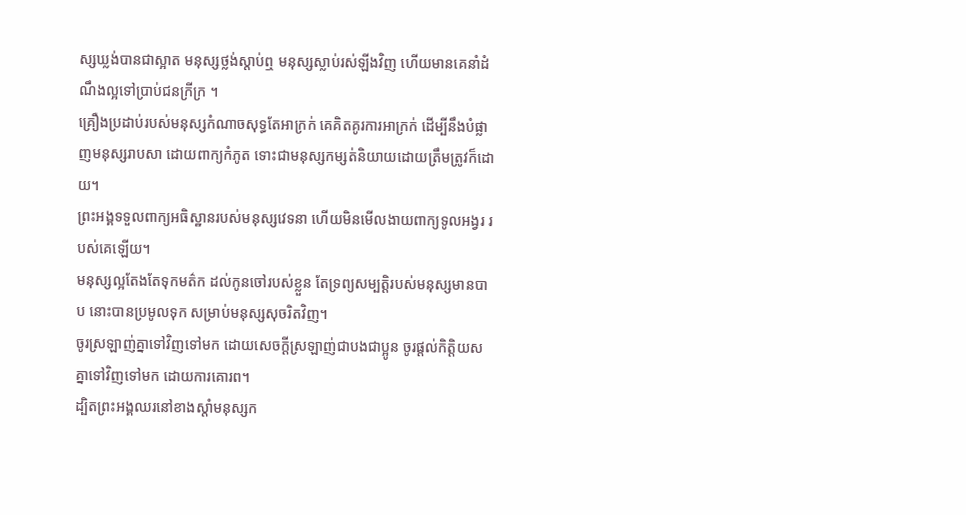ស្សឃ្លង់បានជាស្អាត មនុស្សថ្លង់ស្តាប់ឮ មនុស្សស្លាប់រស់ឡីងវិញ ហើយមានគេនាំដំណឹងល្អទៅប្រាប់ជនក្រីក្រ ។
គ្រឿងប្រដាប់របស់មនុស្សកំណាចសុទ្ធតែអាក្រក់ គេគិតគូរការអាក្រក់ ដើម្បីនឹងបំផ្លាញមនុស្សរាបសា ដោយពាក្យកំភូត ទោះជាមនុស្សកម្សត់និយាយដោយត្រឹមត្រូវក៏ដោយ។
ព្រះអង្គទទួលពាក្យអធិស្ឋានរបស់មនុស្សវេទនា ហើយមិនមើលងាយពាក្យទូលអង្វរ របស់គេឡើយ។
មនុស្សល្អតែងតែទុកមត៌ក ដល់កូនចៅរបស់ខ្លួន តែទ្រព្យសម្បត្តិរបស់មនុស្សមានបាប នោះបានប្រមូលទុក សម្រាប់មនុស្សសុចរិតវិញ។
ចូរស្រឡាញ់គ្នាទៅវិញទៅមក ដោយសេចក្ដីស្រឡាញ់ជាបងជាប្អូន ចូរផ្តល់កិត្តិយសគ្នាទៅវិញទៅមក ដោយការគោរព។
ដ្បិតព្រះអង្គឈរនៅខាងស្តាំមនុស្សក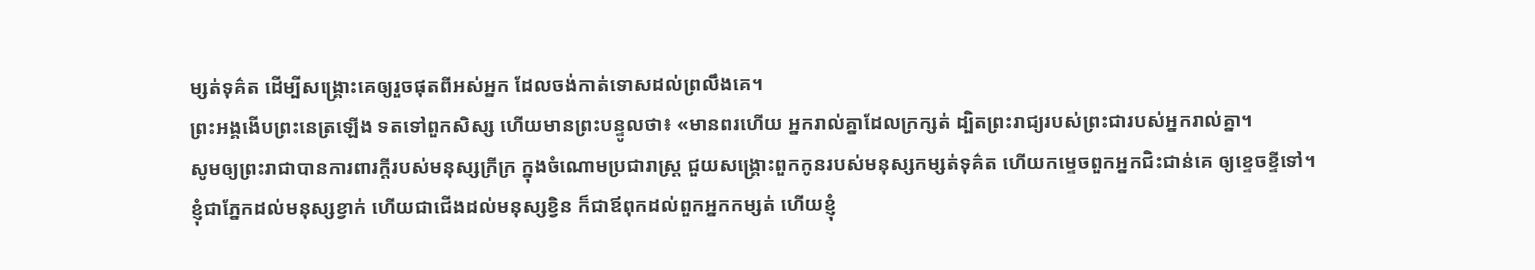ម្សត់ទុគ៌ត ដើម្បីសង្គ្រោះគេឲ្យរួចផុតពីអស់អ្នក ដែលចង់កាត់ទោសដល់ព្រលឹងគេ។
ព្រះអង្គងើបព្រះនេត្រឡើង ទតទៅពួកសិស្ស ហើយមានព្រះបន្ទូលថា៖ «មានពរហើយ អ្នករាល់គ្នាដែលក្រក្សត់ ដ្បិតព្រះរាជ្យរបស់ព្រះជារបស់អ្នករាល់គ្នា។
សូមឲ្យព្រះរាជាបានការពារក្ដីរបស់មនុស្សក្រីក្រ ក្នុងចំណោមប្រជារាស្ត្រ ជួយសង្គ្រោះពួកកូនរបស់មនុស្សកម្សត់ទុគ៌ត ហើយកម្ទេចពួកអ្នកជិះជាន់គេ ឲ្យខ្ទេចខ្ទីទៅ។
ខ្ញុំជាភ្នែកដល់មនុស្សខ្វាក់ ហើយជាជើងដល់មនុស្សខ្វិន ក៏ជាឪពុកដល់ពួកអ្នកកម្សត់ ហើយខ្ញុំ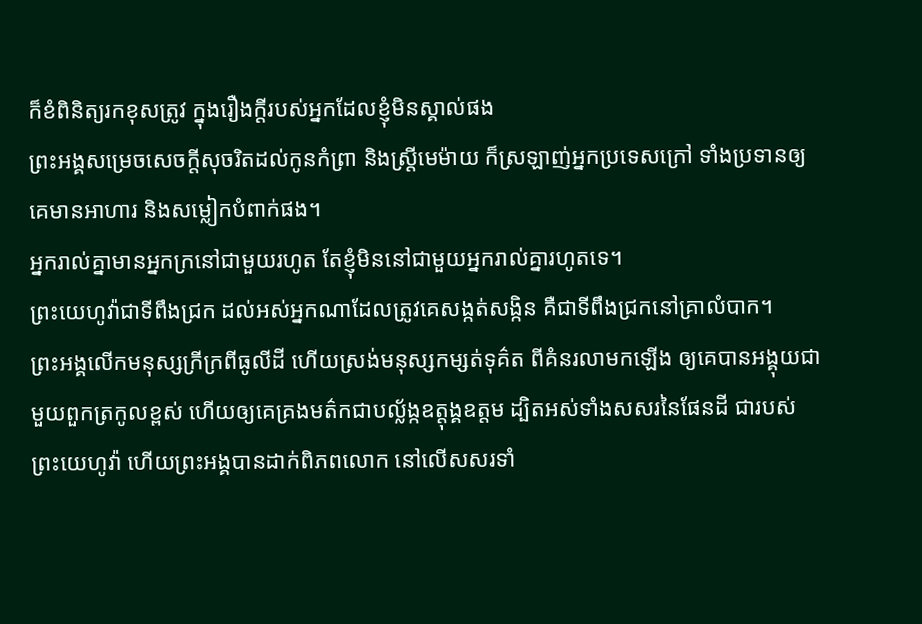ក៏ខំពិនិត្យរកខុសត្រូវ ក្នុងរឿងក្តីរបស់អ្នកដែលខ្ញុំមិនស្គាល់ផង
ព្រះអង្គសម្រេចសេចក្ដីសុចរិតដល់កូនកំព្រា និងស្រ្ដីមេម៉ាយ ក៏ស្រឡាញ់អ្នកប្រទេសក្រៅ ទាំងប្រទានឲ្យគេមានអាហារ និងសម្លៀកបំពាក់ផង។
អ្នករាល់គ្នាមានអ្នកក្រនៅជាមួយរហូត តែខ្ញុំមិននៅជាមួយអ្នករាល់គ្នារហូតទេ។
ព្រះយេហូវ៉ាជាទីពឹងជ្រក ដល់អស់អ្នកណាដែលត្រូវគេសង្កត់សង្កិន គឺជាទីពឹងជ្រកនៅគ្រាលំបាក។
ព្រះអង្គលើកមនុស្សក្រីក្រពីធូលីដី ហើយស្រង់មនុស្សកម្សត់ទុគ៌ត ពីគំនរលាមកឡើង ឲ្យគេបានអង្គុយជាមួយពួកត្រកូលខ្ពស់ ហើយឲ្យគេគ្រងមត៌កជាបល្ល័ង្កឧត្តុង្គឧត្តម ដ្បិតអស់ទាំងសសរនៃផែនដី ជារបស់ព្រះយេហូវ៉ា ហើយព្រះអង្គបានដាក់ពិភពលោក នៅលើសសរទាំ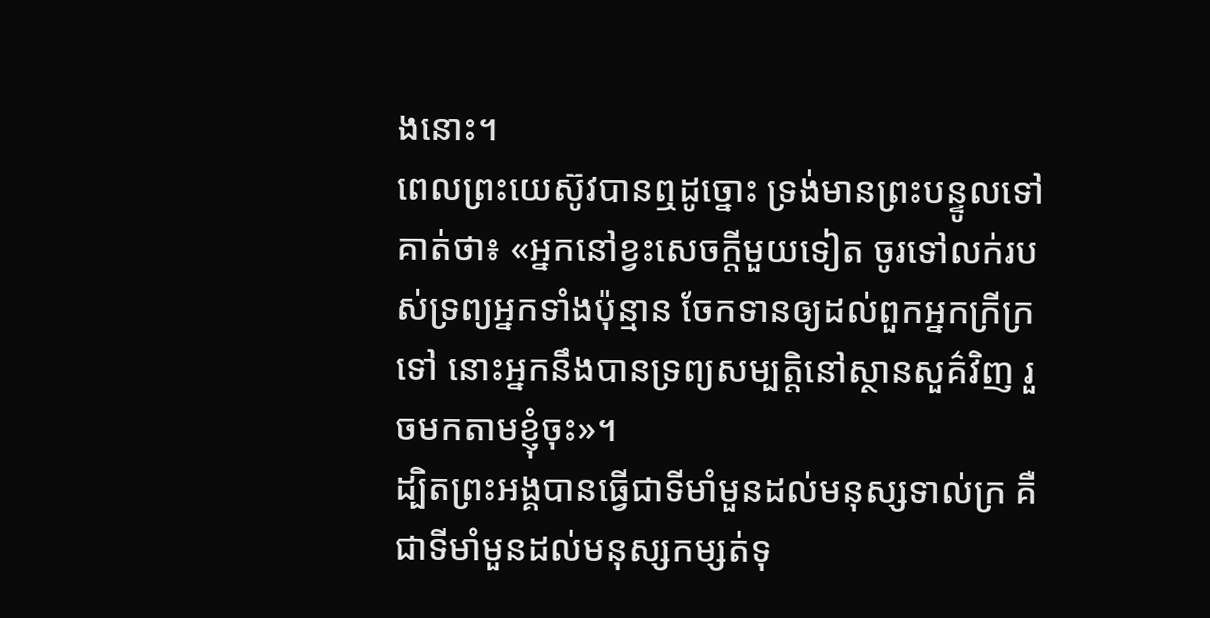ងនោះ។
ពេលព្រះយេស៊ូវបានឮដូច្នោះ ទ្រង់មានព្រះបន្ទូលទៅគាត់ថា៖ «អ្នកនៅខ្វះសេចក្តីមួយទៀត ចូរទៅលក់របស់ទ្រព្យអ្នកទាំងប៉ុន្មាន ចែកទានឲ្យដល់ពួកអ្នកក្រីក្រទៅ នោះអ្នកនឹងបានទ្រព្យសម្បត្តិនៅស្ថានសួគ៌វិញ រួចមកតាមខ្ញុំចុះ»។
ដ្បិតព្រះអង្គបានធ្វើជាទីមាំមួនដល់មនុស្សទាល់ក្រ គឺជាទីមាំមួនដល់មនុស្សកម្សត់ទុ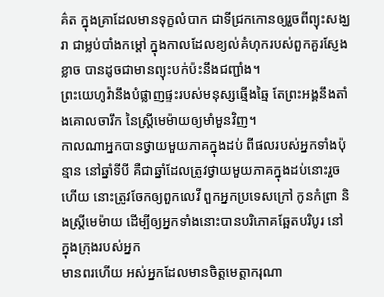គ៌ត ក្នុងគ្រាដែលមានទុក្ខលំបាក ជាទីជ្រកកោនឲ្យរួចពីព្យុះសង្ឃរា ជាម្លប់បាំងកម្ដៅ ក្នុងកាលដែលខ្យល់គំហុករបស់ពួកគួរស្ញែងខ្លាច បានដូចជាមានព្យុះបក់ប៉ះនឹងជញ្ជាំង។
ព្រះយេហូវ៉ានឹងបំផ្លាញផ្ទះរបស់មនុស្សឆ្មើងឆ្មៃ តែព្រះអង្គនឹងតាំងគោលចារឹក នៃស្ត្រីមេម៉ាយឲ្យមាំមួនវិញ។
កាលណាអ្នកបានថ្វាយមួយភាគក្នុងដប់ ពីផលរបស់អ្នកទាំងប៉ុន្មាន នៅឆ្នាំទីបី គឺជាឆ្នាំដែលត្រូវថ្វាយមួយភាគក្នុងដប់នោះរួចហើយ នោះត្រូវចែកឲ្យពួកលេវី ពួកអ្នកប្រទេសក្រៅ កូនកំព្រា និងស្រ្ដីមេម៉ាយ ដើម្បីឲ្យអ្នកទាំងនោះបានបរិភោគឆ្អែតបរិបូរ នៅក្នុងក្រុងរបស់អ្នក
មានពរហើយ អស់អ្នកដែលមានចិត្តមេត្តាករុណា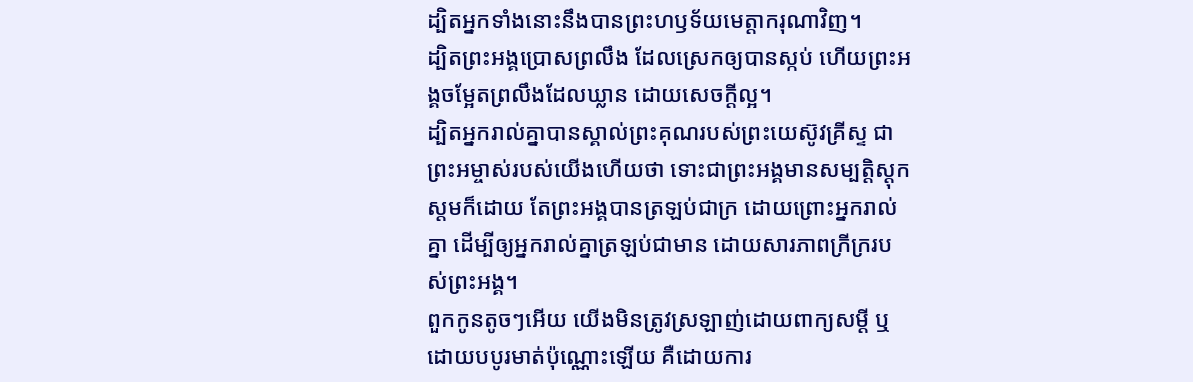ដ្បិតអ្នកទាំងនោះនឹងបានព្រះហឫទ័យមេត្តាករុណាវិញ។
ដ្បិតព្រះអង្គប្រោសព្រលឹង ដែលស្រេកឲ្យបានស្កប់ ហើយព្រះអង្គចម្អែតព្រលឹងដែលឃ្លាន ដោយសេចក្ដីល្អ។
ដ្បិតអ្នករាល់គ្នាបានស្គាល់ព្រះគុណរបស់ព្រះយេស៊ូវគ្រីស្ទ ជាព្រះអម្ចាស់របស់យើងហើយថា ទោះជាព្រះអង្គមានសម្បត្តិស្ដុកស្តមក៏ដោយ តែព្រះអង្គបានត្រឡប់ជាក្រ ដោយព្រោះអ្នករាល់គ្នា ដើម្បីឲ្យអ្នករាល់គ្នាត្រឡប់ជាមាន ដោយសារភាពក្រីក្ររបស់ព្រះអង្គ។
ពួកកូនតូចៗអើយ យើងមិនត្រូវស្រឡាញ់ដោយពាក្យសម្ដី ឬដោយបបូរមាត់ប៉ុណ្ណោះឡើយ គឺដោយការ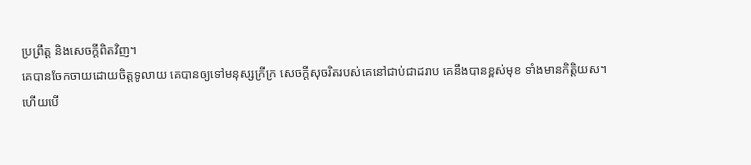ប្រព្រឹត្ត និងសេចក្ដីពិតវិញ។
គេបានចែកចាយដោយចិត្តទូលាយ គេបានឲ្យទៅមនុស្សក្រីក្រ សេចក្ដីសុចរិតរបស់គេនៅជាប់ជាដរាប គេនឹងបានខ្ពស់មុខ ទាំងមានកិត្តិយស។
ហើយបើ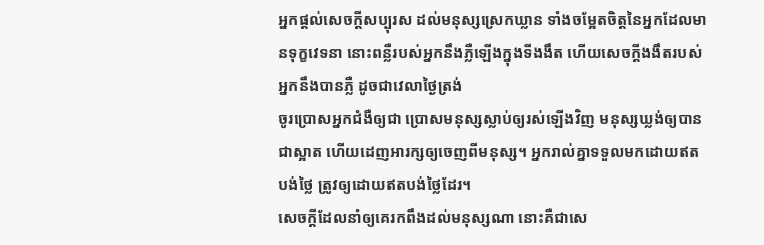អ្នកផ្តល់សេចក្ដីសប្បុរស ដល់មនុស្សស្រេកឃ្លាន ទាំងចម្អែតចិត្តនៃអ្នកដែលមានទុក្ខវេទនា នោះពន្លឺរបស់អ្នកនឹងភ្លឺឡើងក្នុងទីងងឹត ហើយសេចក្ដីងងឹតរបស់អ្នកនឹងបានភ្លឺ ដូចជាវេលាថ្ងៃត្រង់
ចូរប្រោសអ្នកជំងឺឲ្យជា ប្រោសមនុស្សស្លាប់ឲ្យរស់ឡើងវិញ មនុស្សឃ្លង់ឲ្យបានជាស្អាត ហើយដេញអារក្សឲ្យចេញពីមនុស្ស។ អ្នករាល់គ្នាទទួលមកដោយឥតបង់ថ្លៃ ត្រូវឲ្យដោយឥតបង់ថ្លៃដែរ។
សេចក្ដីដែលនាំឲ្យគេរកពឹងដល់មនុស្សណា នោះគឺជាសេ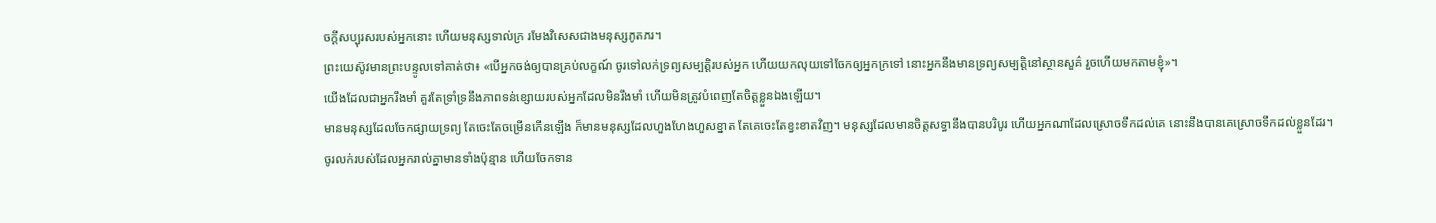ចក្ដីសប្បុរសរបស់អ្នកនោះ ហើយមនុស្សទាល់ក្រ រមែងវិសេសជាងមនុស្សភូតភរ។
ព្រះយេស៊ូវមានព្រះបន្ទូលទៅគាត់ថា៖ «បើអ្នកចង់ឲ្យបានគ្រប់លក្ខណ៍ ចូរទៅលក់ទ្រព្យសម្បត្តិរបស់អ្នក ហើយយកលុយទៅចែកឲ្យអ្នកក្រទៅ នោះអ្នកនឹងមានទ្រព្យសម្បត្តិនៅស្ថានសួគ៌ រួចហើយមកតាមខ្ញុំ»។
យើងដែលជាអ្នករឹងមាំ គួរតែទ្រាំទ្រនឹងភាពទន់ខ្សោយរបស់អ្នកដែលមិនរឹងមាំ ហើយមិនត្រូវបំពេញតែចិត្តខ្លួនឯងឡើយ។
មានមនុស្សដែលចែកផ្សាយទ្រព្យ តែចេះតែចម្រើនកើនឡើង ក៏មានមនុស្សដែលហួងហែងហួសខ្នាត តែគេចេះតែខ្វះខាតវិញ។ មនុស្សដែលមានចិត្តសទ្ធានឹងបានបរិបូរ ហើយអ្នកណាដែលស្រោចទឹកដល់គេ នោះនឹងបានគេស្រោចទឹកដល់ខ្លួនដែរ។
ចូរលក់របស់ដែលអ្នករាល់គ្នាមានទាំងប៉ុន្មាន ហើយចែកទាន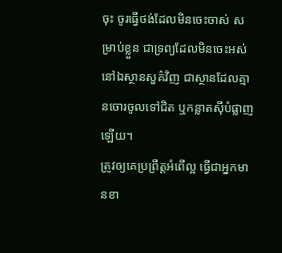ចុះ ចូរធ្វើថង់ដែលមិនចេះចាស់ សម្រាប់ខ្លួន ជាទ្រព្យដែលមិនចេះអស់ នៅឯស្ថានសួគ៌វិញ ជាស្ថានដែលគ្មានចោរចូលទៅជិត ឬកន្លាតស៊ីបំផ្លាញឡើយ។
ត្រូវឲ្យគេប្រព្រឹត្តអំពើល្អ ធ្វើជាអ្នកមានខា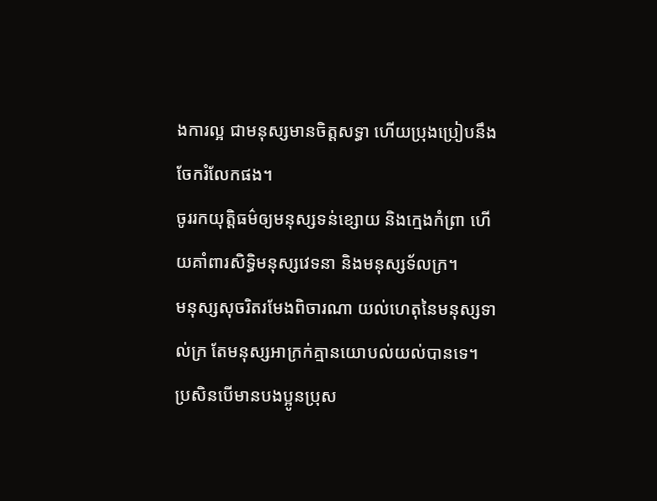ងការល្អ ជាមនុស្សមានចិត្តសទ្ធា ហើយប្រុងប្រៀបនឹងចែករំលែកផង។
ចូររកយុត្តិធម៌ឲ្យមនុស្សទន់ខ្សោយ និងក្មេងកំព្រា ហើយគាំពារសិទ្ធិមនុស្សវេទនា និងមនុស្សទ័លក្រ។
មនុស្សសុចរិតរមែងពិចារណា យល់ហេតុនៃមនុស្សទាល់ក្រ តែមនុស្សអាក្រក់គ្មានយោបល់យល់បានទេ។
ប្រសិនបើមានបងប្អូនប្រុស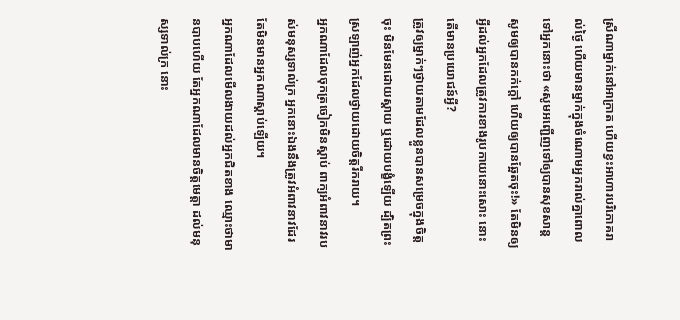ស្រីណាម្នាក់នៅអាក្រាត ហើយខ្វះអាហារបរិភោគរាល់ថ្ងៃ ហើយមានម្នាក់ក្នុងចំណោមអ្នករាល់គ្នាពោលទៅអ្នកនោះថា «សូមអញ្ជើញទៅឲ្យបានសុខសាន្ត សូមឲ្យបានកក់ក្តៅ ហើយឲ្យបានឆ្អែតចុះ!» តែមិនឲ្យអ្វីដល់អ្នកដែលត្រូវការខាងរូបកាយនោះសោះ នោះតើមានប្រយោជន៍អ្វី?
ត្រូវឲ្យម្នាក់ៗថ្វាយតាមដែលខ្លួនបានសម្រេចក្នុងចិត្តចុះ មិនមែនដោយស្តាយ ឬដោយបង្ខំឡើយ ដ្បិតព្រះស្រឡាញ់អ្នកដែលថ្វាយដោយចិត្តរីករាយ។
អ្នកណាដែលចុកត្រចៀកមិនស្តាប់ ពាក្យអំពាវនាវរបស់មនុស្សទាល់ក្រ អ្នកនោះឯងនឹងត្រូវអំពាវនាវដែរ តែមិនមានអ្នកណាស្តាប់ឡើយ។
អ្នកណាដែលមើលងាយដល់អ្នកជិតខាង ឈ្មោះថាមានបាបហើយ តែអ្នកណាដែលមានចិត្តមេត្តា ដល់មនុស្សទាល់ក្រ នោះ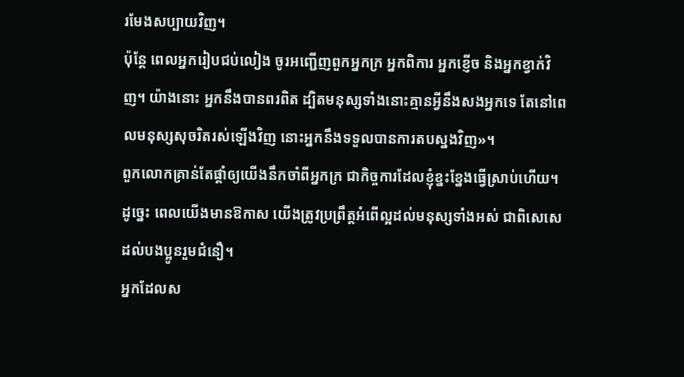រមែងសប្បាយវិញ។
ប៉ុន្តែ ពេលអ្នករៀបជប់លៀង ចូរអញ្ជើញពួកអ្នកក្រ អ្នកពិការ អ្នកខ្ញើច និងអ្នកខ្វាក់វិញ។ យ៉ាងនោះ អ្នកនឹងបានពរពិត ដ្បិតមនុស្សទាំងនោះគ្មានអ្វីនឹងសងអ្នកទេ តែនៅពេលមនុស្សសុចរិតរស់ឡើងវិញ នោះអ្នកនឹងទទួលបានការតបស្នងវិញ»។
ពួកលោកគ្រាន់តែផ្តាំឲ្យយើងនឹកចាំពីអ្នកក្រ ជាកិច្ចការដែលខ្ញុំខ្នះខ្នែងធ្វើស្រាប់ហើយ។
ដូច្នេះ ពេលយើងមានឱកាស យើងត្រូវប្រព្រឹត្តអំពើល្អដល់មនុស្សទាំងអស់ ជាពិសេសេ ដល់បងប្អូនរួមជំនឿ។
អ្នកដែលស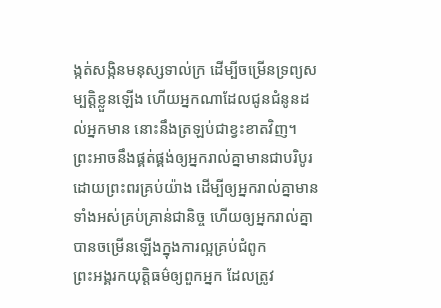ង្កត់សង្កិនមនុស្សទាល់ក្រ ដើម្បីចម្រើនទ្រព្យសម្បត្តិខ្លួនឡើង ហើយអ្នកណាដែលជូនជំនូនដល់អ្នកមាន នោះនឹងត្រឡប់ជាខ្វះខាតវិញ។
ព្រះអាចនឹងផ្គត់ផ្គង់ឲ្យអ្នករាល់គ្នាមានជាបរិបូរ ដោយព្រះពរគ្រប់យ៉ាង ដើម្បីឲ្យអ្នករាល់គ្នាមានទាំងអស់គ្រប់គ្រាន់ជានិច្ច ហើយឲ្យអ្នករាល់គ្នាបានចម្រើនឡើងក្នុងការល្អគ្រប់ជំពូក
ព្រះអង្គរកយុត្តិធម៌ឲ្យពួកអ្នក ដែលត្រូវ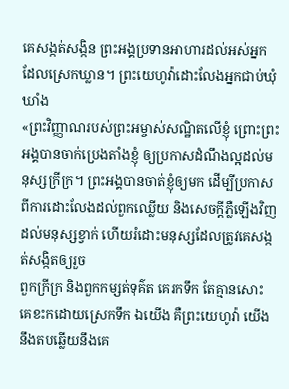គេសង្កត់សង្កិន ព្រះអង្គប្រទានអាហារដល់អស់អ្នក ដែលស្រេកឃ្លាន។ ព្រះយេហូវ៉ាដោះលែងអ្នកជាប់ឃុំឃាំង
«ព្រះវិញ្ញាណរបស់ព្រះអម្ចាស់សណ្ឋិតលើខ្ញុំ ព្រោះព្រះអង្គបានចាក់ប្រេងតាំងខ្ញុំ ឲ្យប្រកាសដំណឹងល្អដល់មនុស្សក្រីក្រ។ ព្រះអង្គបានចាត់ខ្ញុំឲ្យមក ដើម្បីប្រកាសពីការដោះលែងដល់ពួកឈ្លើយ និងសេចក្តីភ្លឺឡើងវិញដល់មនុស្សខ្វាក់ ហើយរំដោះមនុស្សដែលត្រូវគេសង្កត់សង្កិតឲ្យរួច
ពួកក្រីក្រ និងពួកកម្សត់ទុគ៌ត គេរកទឹក តែគ្មានសោះ គេខះកដោយស្រេកទឹក ឯយើង គឺព្រះយេហូវ៉ា យើងនឹងតបឆ្លើយនឹងគេ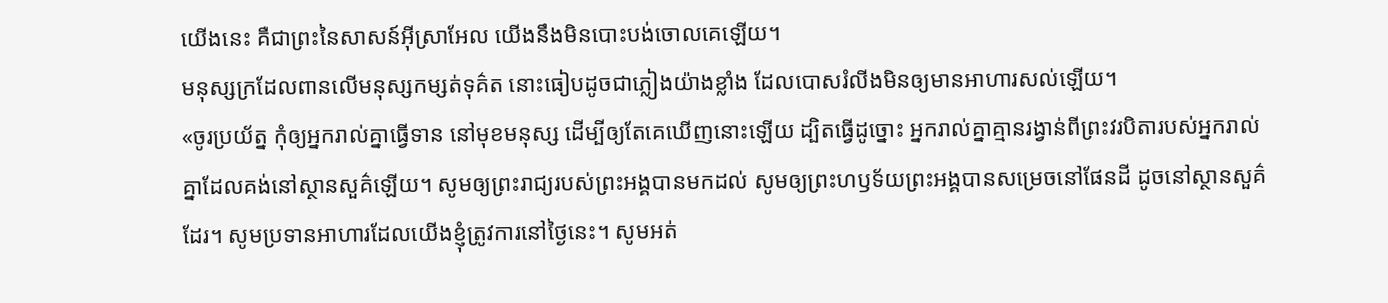យើងនេះ គឺជាព្រះនៃសាសន៍អ៊ីស្រាអែល យើងនឹងមិនបោះបង់ចោលគេឡើយ។
មនុស្សក្រដែលពានលើមនុស្សកម្សត់ទុគ៌ត នោះធៀបដូចជាភ្លៀងយ៉ាងខ្លាំង ដែលបោសរំលីងមិនឲ្យមានអាហារសល់ឡើយ។
«ចូរប្រយ័ត្ន កុំឲ្យអ្នករាល់គ្នាធ្វើទាន នៅមុខមនុស្ស ដើម្បីឲ្យតែគេឃើញនោះឡើយ ដ្បិតធ្វើដូច្នោះ អ្នករាល់គ្នាគ្មានរង្វាន់ពីព្រះវរបិតារបស់អ្នករាល់គ្នាដែលគង់នៅស្ថានសួគ៌ឡើយ។ សូមឲ្យព្រះរាជ្យរបស់ព្រះអង្គបានមកដល់ សូមឲ្យព្រះហឫទ័យព្រះអង្គបានសម្រេចនៅផែនដី ដូចនៅស្ថានសួគ៌ដែរ។ សូមប្រទានអាហារដែលយើងខ្ញុំត្រូវការនៅថ្ងៃនេះ។ សូមអត់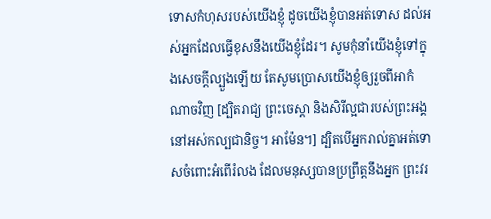ទោសកំហុសរបស់យើងខ្ញុំ ដូចយើងខ្ញុំបានអត់ទោស ដល់អស់អ្នកដែលធ្វើខុសនឹងយើងខ្ញុំដែរ។ សូមកុំនាំយើងខ្ញុំទៅក្នុងសេចក្តីល្បួងឡើយ តែសូមប្រោសយើងខ្ញុំឲ្យរួចពីអាកំណាចវិញ [ដ្បិតរាជ្យ ព្រះចេស្តា និងសិរីល្អជារបស់ព្រះអង្គ នៅអស់កល្បជានិច្ច។ អាម៉ែន។] ដ្បិតបើអ្នករាល់គ្នាអត់ទោសចំពោះអំពើរំលង ដែលមនុស្សបានប្រព្រឹត្តនឹងអ្នក ព្រះវរ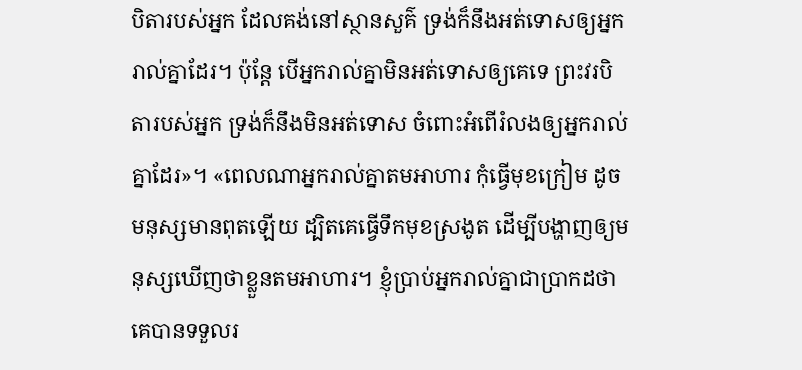បិតារបស់អ្នក ដែលគង់នៅស្ថានសួគ៌ ទ្រង់ក៏នឹងអត់ទោសឲ្យអ្នករាល់គ្នាដែរ។ ប៉ុន្តែ បើអ្នករាល់គ្នាមិនអត់ទោសឲ្យគេទេ ព្រះវរបិតារបស់អ្នក ទ្រង់ក៏នឹងមិនអត់ទោស ចំពោះអំពើរំលងឲ្យអ្នករាល់គ្នាដែរ»។ «ពេលណាអ្នករាល់គ្នាតមអាហារ កុំធ្វើមុខក្រៀម ដូចមនុស្សមានពុតឡើយ ដ្បិតគេធ្វើទឹកមុខស្រងូត ដើម្បីបង្ហាញឲ្យមនុស្សឃើញថាខ្លួនតមអាហារ។ ខ្ញុំប្រាប់អ្នករាល់គ្នាជាប្រាកដថា គេបានទទួលរ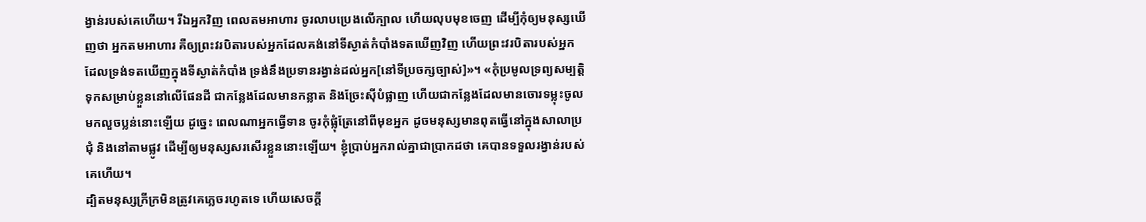ង្វាន់របស់គេហើយ។ រីឯអ្នកវិញ ពេលតមអាហារ ចូរលាបប្រេងលើក្បាល ហើយលុបមុខចេញ ដើម្បីកុំឲ្យមនុស្សឃើញថា អ្នកតមអាហារ គឺឲ្យព្រះវរបិតារបស់អ្នកដែលគង់នៅទីស្ងាត់កំបាំងទតឃើញវិញ ហើយព្រះវរបិតារបស់អ្នក ដែលទ្រង់ទតឃើញក្នុងទីស្ងាត់កំបាំង ទ្រង់នឹងប្រទានរង្វាន់ដល់អ្នក[នៅទីប្រចក្សច្បាស់]»។ «កុំប្រមូលទ្រព្យសម្បត្តិទុកសម្រាប់ខ្លួននៅលើផែនដី ជាកន្លែងដែលមានកន្លាត និងច្រែះស៊ីបំផ្លាញ ហើយជាកន្លែងដែលមានចោរទម្លុះចូលមកលួចប្លន់នោះឡើយ ដូច្នេះ ពេលណាអ្នកធ្វើទាន ចូរកុំផ្លុំត្រែនៅពីមុខអ្នក ដូចមនុស្សមានពុតធ្វើនៅក្នុងសាលាប្រជុំ និងនៅតាមផ្លូវ ដើម្បីឲ្យមនុស្សសរសើរខ្លួននោះឡើយ។ ខ្ញុំប្រាប់អ្នករាល់គ្នាជាប្រាកដថា គេបានទទួលរង្វាន់របស់គេហើយ។
ដ្បិតមនុស្សក្រីក្រមិនត្រូវគេភ្លេចរហូតទេ ហើយសេចក្ដី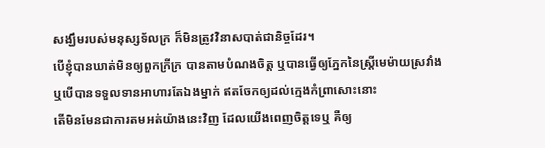សង្ឃឹមរបស់មនុស្សទ័លក្រ ក៏មិនត្រូវវិនាសបាត់ជានិច្ចដែរ។
បើខ្ញុំបានឃាត់មិនឲ្យពួកក្រីក្រ បានតាមបំណងចិត្ត ឬបានធ្វើឲ្យភ្នែកនៃស្ត្រីមេម៉ាយស្រវាំង ឬបើបានទទួលទានអាហារតែឯងម្នាក់ ឥតចែកឲ្យដល់ក្មេងកំព្រាសោះនោះ
តើមិនមែនជាការតមអត់យ៉ាងនេះវិញ ដែលយើងពេញចិត្តទេឬ គឺឲ្យ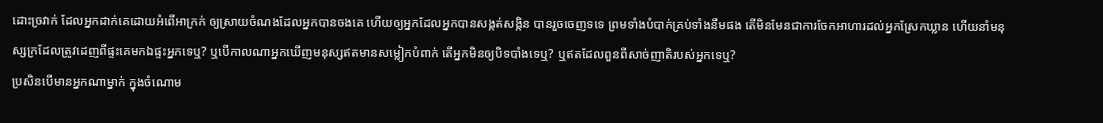ដោះច្រវាក់ ដែលអ្នកដាក់គេដោយអំពើអាក្រក់ ឲ្យស្រាយចំណងដែលអ្នកបានចងគេ ហើយឲ្យអ្នកដែលអ្នកបានសង្កត់សង្កិន បានរួចចេញទទេ ព្រមទាំងបំបាក់គ្រប់ទាំងនឹមផង តើមិនមែនជាការចែកអាហារដល់អ្នកស្រែកឃ្លាន ហើយនាំមនុស្សក្រដែលត្រូវដេញពីផ្ទះគេមកឯផ្ទះអ្នកទេឬ? ឬបើកាលណាអ្នកឃើញមនុស្សឥតមានសម្លៀកបំពាក់ តើអ្នកមិនឲ្យបិទបាំងទេឬ? ឬឥតដែលពួនពីសាច់ញាតិរបស់អ្នកទេឬ?
ប្រសិនបើមានអ្នកណាម្នាក់ ក្នុងចំណោម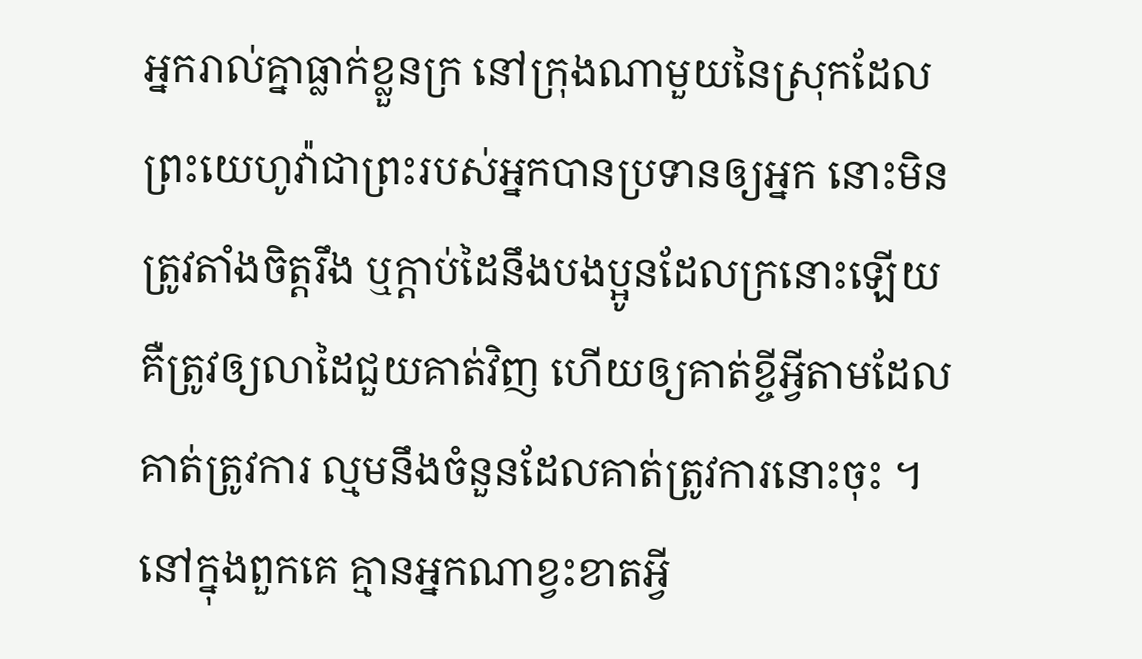អ្នករាល់គ្នាធ្លាក់ខ្លួនក្រ នៅក្រុងណាមួយនៃស្រុកដែលព្រះយេហូវ៉ាជាព្រះរបស់អ្នកបានប្រទានឲ្យអ្នក នោះមិនត្រូវតាំងចិត្តរឹង ឬក្តាប់ដៃនឹងបងប្អូនដែលក្រនោះឡើយ គឺត្រូវឲ្យលាដៃជួយគាត់វិញ ហើយឲ្យគាត់ខ្ចីអ្វីតាមដែលគាត់ត្រូវការ ល្មមនឹងចំនួនដែលគាត់ត្រូវការនោះចុះ ។
នៅក្នុងពួកគេ គ្មានអ្នកណាខ្វះខាតអ្វី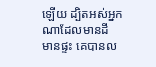ឡើយ ដ្បិតអស់អ្នកណាដែលមានដី មានផ្ទះ គេបានល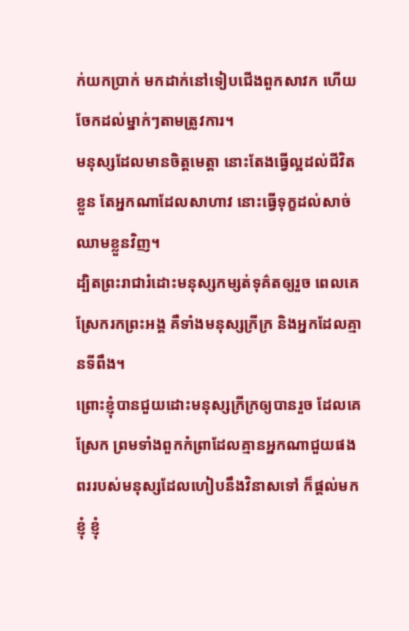ក់យកប្រាក់ មកដាក់នៅទៀបជើងពួកសាវក ហើយចែកដល់ម្នាក់ៗតាមត្រូវការ។
មនុស្សដែលមានចិត្តមេត្តា នោះតែងធ្វើល្អដល់ជីវិតខ្លួន តែអ្នកណាដែលសាហាវ នោះធ្វើទុក្ខដល់សាច់ឈាមខ្លួនវិញ។
ដ្បិតព្រះរាជារំដោះមនុស្សកម្សត់ទុគ៌តឲ្យរួច ពេលគេស្រែករកព្រះអង្គ គឺទាំងមនុស្សក្រីក្រ និងអ្នកដែលគ្មានទីពឹង។
ព្រោះខ្ញុំបានជួយដោះមនុស្សក្រីក្រឲ្យបានរួច ដែលគេស្រែក ព្រមទាំងពួកកំព្រាដែលគ្មានអ្នកណាជួយផង ពររបស់មនុស្សដែលហៀបនឹងវិនាសទៅ ក៏ផ្តល់មកខ្ញុំ ខ្ញុំ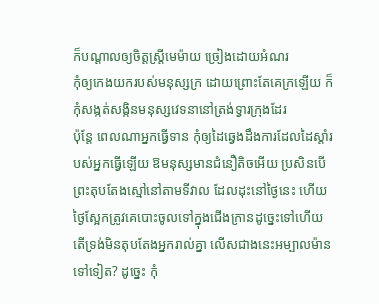ក៏បណ្ដាលឲ្យចិត្តស្ត្រីមេម៉ាយ ច្រៀងដោយអំណរ
កុំឲ្យកេងយករបស់មនុស្សក្រ ដោយព្រោះតែគេក្រឡើយ ក៏កុំសង្កត់សង្កិនមនុស្សវេទនានៅត្រង់ទ្វារក្រុងដែរ
ប៉ុន្តែ ពេលណាអ្នកធ្វើទាន កុំឲ្យដៃឆ្វេងដឹងការដែលដៃស្តាំរបស់អ្នកធ្វើឡើយ ឱមនុស្សមានជំនឿតិចអើយ ប្រសិនបើព្រះតុបតែងស្មៅនៅតាមទីវាល ដែលដុះនៅថ្ងៃនេះ ហើយថ្ងៃស្អែកត្រូវគេបោះចូលទៅក្នុងជើងក្រានដូច្នេះទៅហើយ តើទ្រង់មិនតុបតែងអ្នករាល់គ្នា លើសជាងនេះអម្បាលម៉ានទៅទៀត? ដូច្នេះ កុំ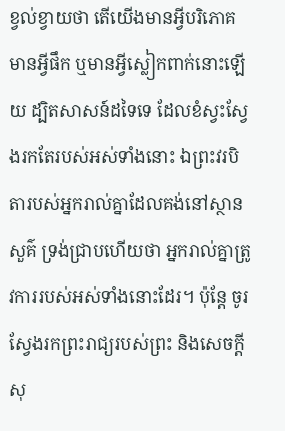ខ្វល់ខ្វាយថា តើយើងមានអ្វីបរិភោគ មានអ្វីផឹក ឬមានអ្វីស្លៀកពាក់នោះឡើយ ដ្បិតសាសន៍ដទៃទេ ដែលខំស្វះស្វែងរកតែរបស់អស់ទាំងនោះ ឯព្រះវរបិតារបស់អ្នករាល់គ្នាដែលគង់នៅស្ថានសួគ៌ ទ្រង់ជ្រាបហើយថា អ្នករាល់គ្នាត្រូវការរបស់អស់ទាំងនោះដែរ។ ប៉ុន្តែ ចូរស្វែងរកព្រះរាជ្យរបស់ព្រះ និងសេចក្តីសុ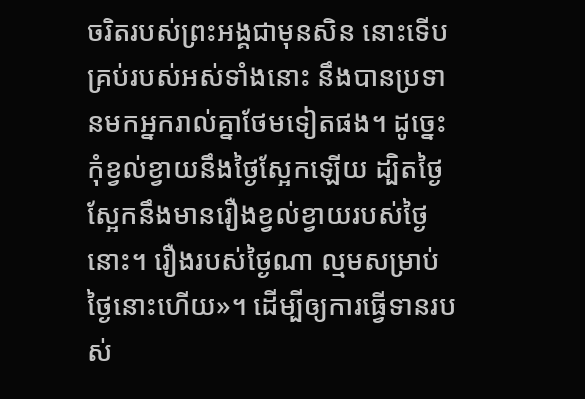ចរិតរបស់ព្រះអង្គជាមុនសិន នោះទើបគ្រប់របស់អស់ទាំងនោះ នឹងបានប្រទានមកអ្នករាល់គ្នាថែមទៀតផង។ ដូច្នេះ កុំខ្វល់ខ្វាយនឹងថ្ងៃស្អែកឡើយ ដ្បិតថ្ងៃស្អែកនឹងមានរឿងខ្វល់ខ្វាយរបស់ថ្ងៃនោះ។ រឿងរបស់ថ្ងៃណា ល្មមសម្រាប់ថ្ងៃនោះហើយ»។ ដើម្បីឲ្យការធ្វើទានរបស់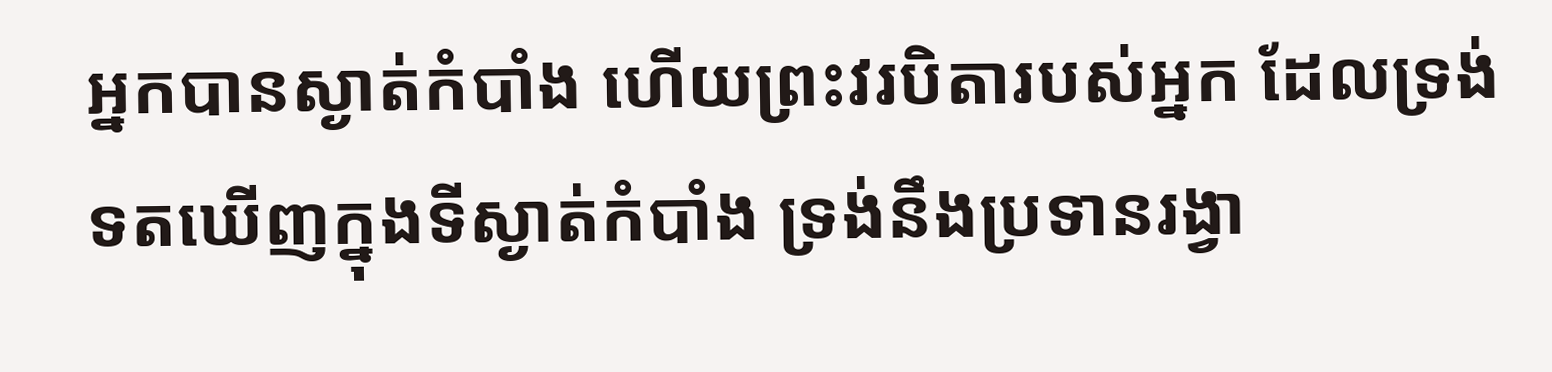អ្នកបានស្ងាត់កំបាំង ហើយព្រះវរបិតារបស់អ្នក ដែលទ្រង់ទតឃើញក្នុងទីស្ងាត់កំបាំង ទ្រង់នឹងប្រទានរង្វា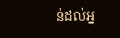ន់ដល់អ្ន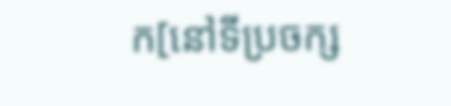ក[នៅទីប្រចក្ស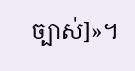ច្បាស់]»។